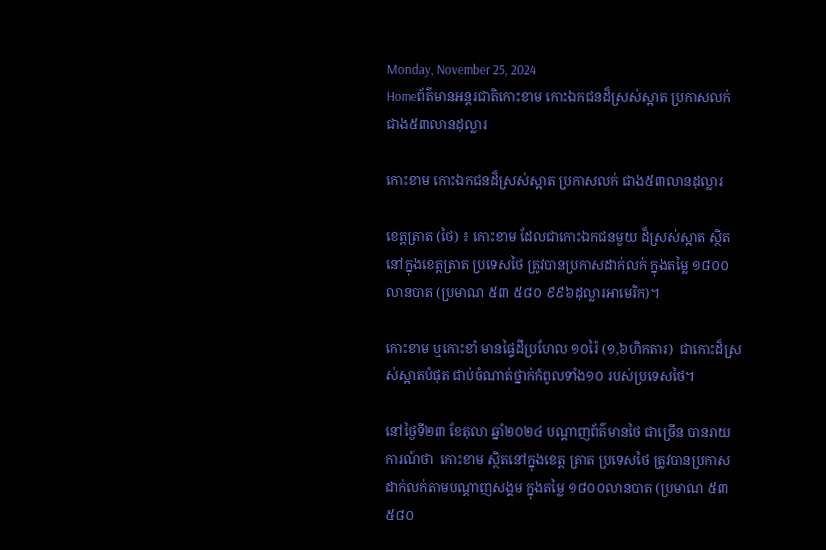Monday, November 25, 2024
Homeព័ត៌មានអន្តរជាតិកោះខាម កោះឯកជនដ៏ស្រស់ស្អាត ប្រកាសលក់ ជាង៥៣លានដុល្លារ

កោះខាម កោះឯកជនដ៏ស្រស់ស្អាត ប្រកាសលក់ ជាង៥៣លានដុល្លារ

ខេត្តត្រាត (ថៃ) ៖ កោះខាម ដែលជាកោះឯកជនមួយ ដ៏ស្រស់ស្អាត ស្ថិតនៅក្នុងខេត្តត្រាត ប្រទេសថៃ ត្រូវបានប្រកាសដាក់លក់ ក្នុងតម្លៃ ១៨០០លានបាត (ប្រមាណ ៥៣ ៥៨០ ៩៩៦ដុល្លារអាមេរិក)។

កោះខាម ឬកោះខាំ មានផ្ទៃដីប្រហែល ១០រ៉ៃ (១,៦ហិកតារ)  ជាកោះដ៏ស្រស់ស្អាតបំផុត ជាប់ចំណាត់ថ្នាក់កំពូលទាំង១០ របស់ប្រទេសថៃ។

នៅថ្ងៃទី២៣ ខែតុលា ឆ្នាំ២០២៤ បណ្តាញព័ត៌មានថៃ ជាច្រើន បានរាយការណ៍ថា  កោះខាម ស្ថិតនៅក្នុងខេត្ត ត្រាត ប្រទេសថៃ ត្រូវបានប្រកាសដាក់លក់តាមបណ្តាញសង្គម ក្នុងតម្លៃ ១៨០០លានបាត (ប្រមាណ ៥៣ ៥៨០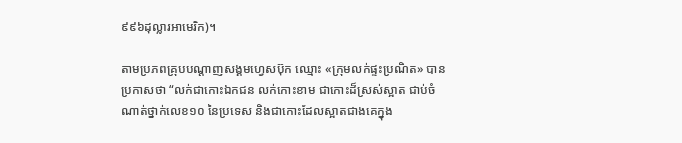៩៩៦ដុល្លារអាមេរិក)។

តាមប្រភពគ្រុបបណ្តាញសង្គមហ្វេសប៊ុក ឈ្មោះ «ក្រុមលក់ផ្ទះប្រណិត» បានប្រកាសថា “លក់ជាកោះឯកជន លក់កោះខាម ជាកោះដ៏ស្រស់ស្អាត ជាប់ចំណាត់ថ្នាក់លេខ១០ នៃប្រទេស និងជាកោះដែលស្អាតជាងគេក្នុង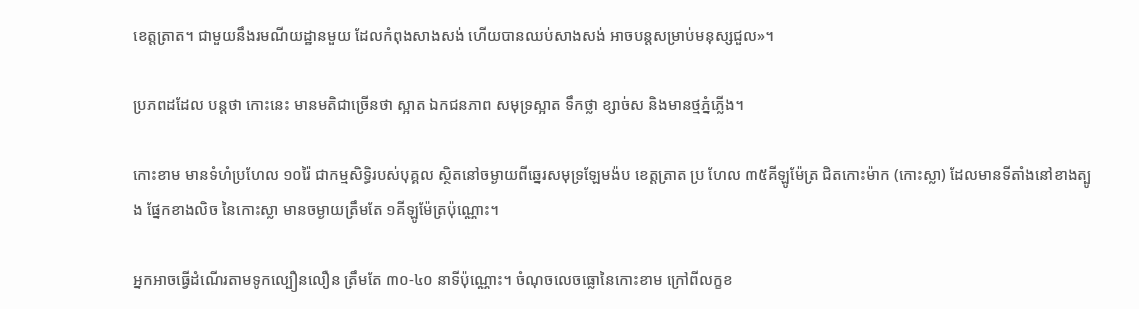ខេត្តត្រាត។ ជាមួយនឹងរមណីយដ្ឋានមួយ ដែលកំពុងសាងសង់ ហើយបានឈប់សាងសង់ អាចបន្តសម្រាប់មនុស្សជួល»។

ប្រភពដដែល បន្តថា កោះនេះ មានមតិជាច្រើនថា ស្អាត ឯកជនភាព សមុទ្រស្អាត ទឹកថ្លា ខ្សាច់ស និងមានថ្មភ្នំភ្លើង។

កោះខាម មានទំហំប្រហែល ១០រ៉ៃ ជាកម្មសិទ្ធិរបស់បុគ្គល ស្ថិតនៅចម្ងាយពីឆ្នេរសមុទ្រឡែមង៉ប ខេត្តត្រាត ប្រ ហែល ៣៥គីឡូម៉ែត្រ ជិតកោះម៉ាក (កោះស្លា) ដែលមានទីតាំងនៅខាងត្បូង ផ្នែកខាងលិច នៃកោះស្លា មានចម្ងាយត្រឹមតែ ១គីឡូម៉ែត្រប៉ុណ្ណោះ។

អ្នកអាចធ្វើដំណើរតាមទូកល្បឿនលឿន ត្រឹមតែ ៣០-៤០ នាទីប៉ុណ្ណោះ។ ចំណុចលេចធ្លោនៃកោះខាម ក្រៅពីលក្ខខ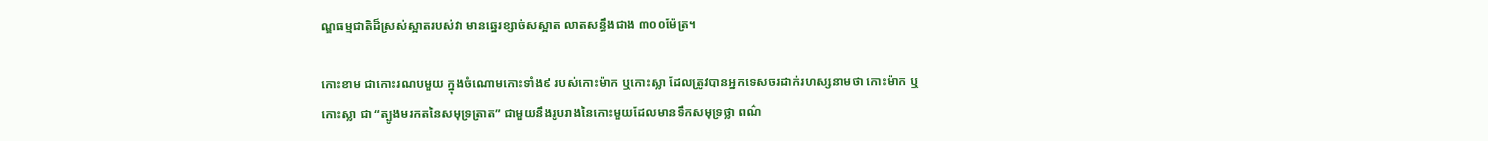ណ្ឌធម្មជាតិដ៏ស្រស់ស្អាតរបស់វា មានឆ្នេរខ្សាច់សស្អាត លាតសន្ធឹងជាង ៣០០ម៉ែត្រ។

កោះខាម ជាកោះរណបមួយ ក្នុងចំណោមកោះទាំង៩ របស់កោះម៉ាក ឬកោះស្លា ដែលត្រូវបានអ្នកទេសចរដាក់រហស្សនាមថា កោះម៉ាក ឬកោះស្លា ជា “ត្បូងមរកតនៃសមុទ្រត្រាត” ជាមួយនឹងរូបរាងនៃកោះមួយដែលមានទឹកសមុទ្រថ្លា ពណ៌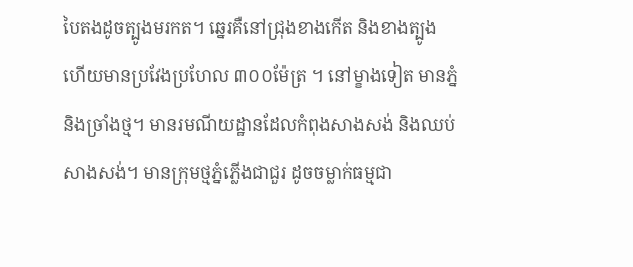បៃតងដូចត្បូងមរកត។ ឆ្នេរគឺនៅជ្រុងខាងកើត និងខាងត្បូង ហើយមានប្រវែងប្រហែល ៣០០ម៉ែត្រ ។ នៅម្ខាងទៀត មានភ្នំ និងច្រាំងថ្ម។ មានរមណីយដ្ឋានដែលកំពុងសាងសង់ និងឈប់សាងសង់។ មានក្រុមថ្មភ្នំភ្លើងជាជួរ ដូចចម្លាក់ធម្មជា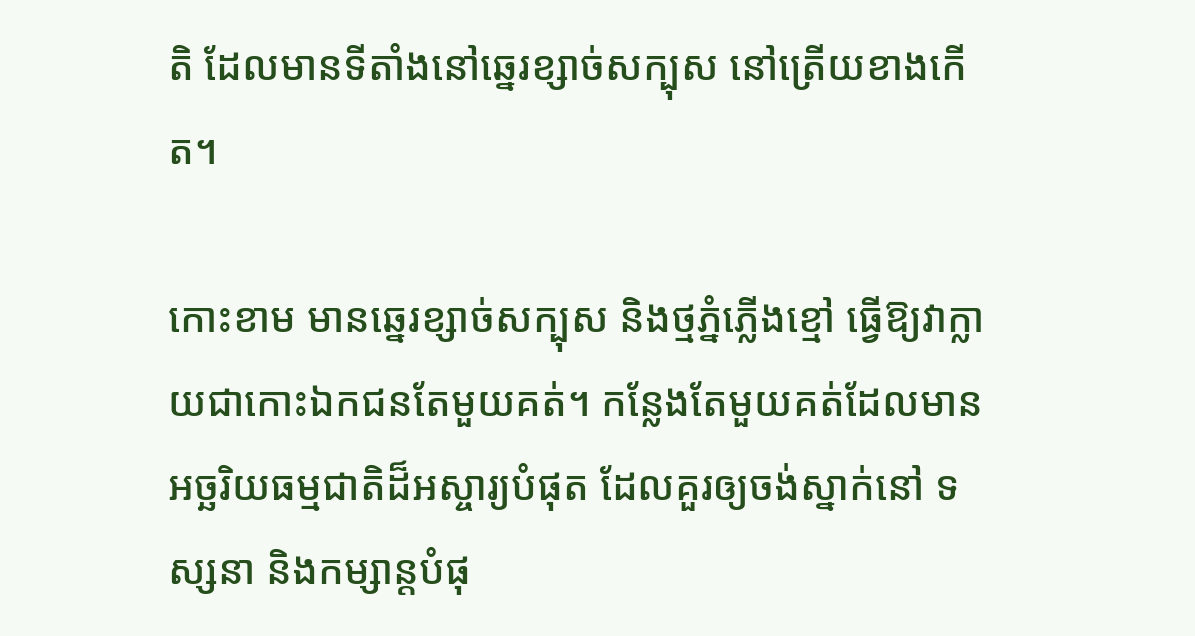តិ ដែលមានទីតាំងនៅឆ្នេរខ្សាច់សក្បុស នៅត្រើយខាងកើត។

កោះខាម មានឆ្នេរខ្សាច់សក្បុស និងថ្មភ្នំភ្លើងខ្មៅ ធ្វើឱ្យវាក្លាយជាកោះឯកជនតែមួយគត់។ កន្លែងតែមួយគត់ដែលមានអច្ឆរិយធម្មជាតិដ៏អស្ចារ្យបំផុត ដែលគួរឲ្យចង់ស្នាក់នៅ ទស្សនា និងកម្សាន្តបំផុ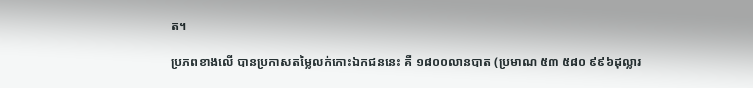ត។

ប្រភពខាងលើ បានប្រកាសតម្លៃលក់កោះឯកជននេះ គឺ ១៨០០លានបាត (ប្រមាណ ៥៣ ៥៨០ ៩៩៦ដុល្លារ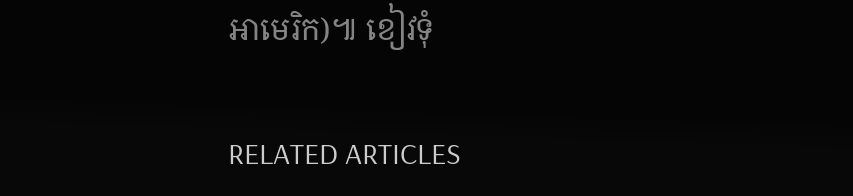អាមេរិក)៕ ខៀវទុំ

RELATED ARTICLES